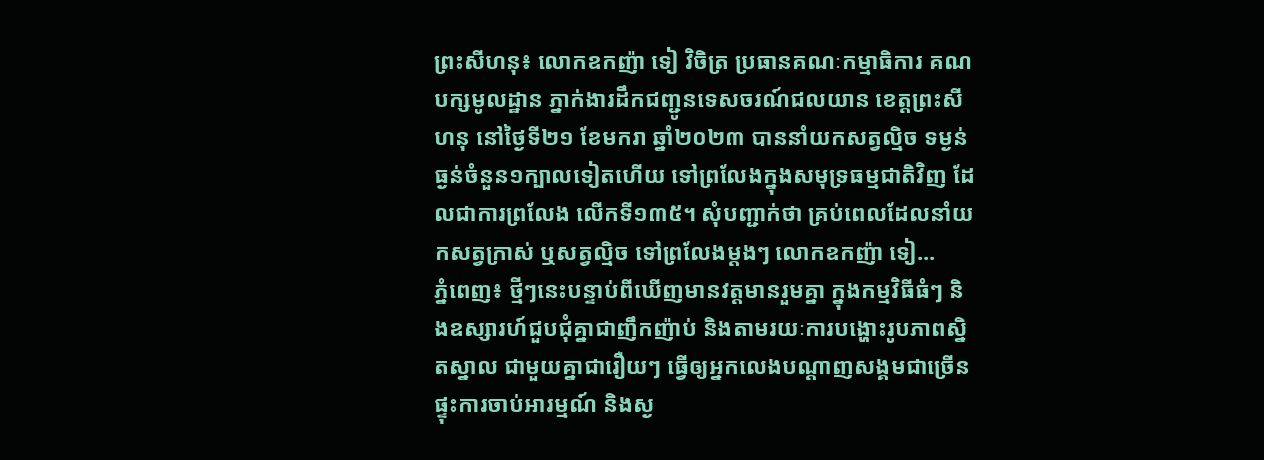ព្រះសីហនុ៖ លោកឧកញ៉ា ទៀ វិចិត្រ ប្រធានគណៈកម្មាធិការ គណបក្សមូលដ្ឋាន ភ្នាក់ងារដឹកជញ្ជូនទេសចរណ៍ជលយាន ខេត្តព្រះសីហនុ នៅថ្ងៃទី២១ ខែមករា ឆ្នាំ២០២៣ បាននាំយកសត្វល្មិច ទម្ងន់ធ្ងន់ចំនួន១ក្បាលទៀតហើយ ទៅព្រលែងក្នុងសមុទ្រធម្មជាតិវិញ ដែលជាការព្រលែង លើកទី១៣៥។ សុំបញ្ជាក់ថា គ្រប់ពេលដែលនាំយកសត្វក្រាស់ ឬសត្វល្មិច ទៅព្រលែងម្តងៗ លោកឧកញ៉ា ទៀ...
ភ្នំពេញ៖ ថ្មីៗនេះបន្ទាប់ពីឃើញមានវត្តមានរួមគ្នា ក្នុងកម្មវិធីធំៗ និងឧស្សារហ៍ជួបជុំគ្នាជាញឹកញ៉ាប់ និងតាមរយៈការបង្ហោះរូបភាពស្និតស្នាល ជាមួយគ្នាជារឿយៗ ធ្វើឲ្យអ្នកលេងបណ្តាញសង្គមជាច្រើន ផ្ទុះការចាប់អារម្មណ៍ និងស្ង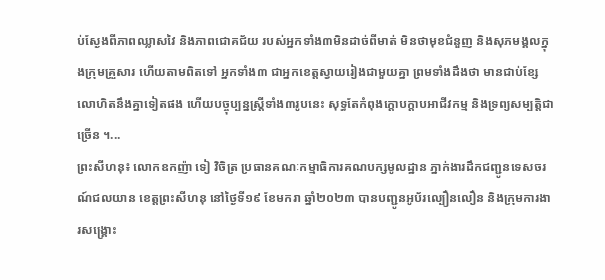ប់ស្ងែងពីភាពឈ្លាសវៃ និងភាពជោគជ័យ របស់អ្នកទាំង៣មិនដាច់ពីមាត់ មិនថាមុខជំនួញ និងសុភមង្គលក្នុងក្រុមគ្រួសារ ហើយតាមពិតទៅ អ្នកទាំង៣ ជាអ្នកខេត្តស្វាយរៀងជាមួយគ្នា ព្រមទាំងដឹងថា មានជាប់ខ្សែលោហិតនឹងគ្នាទៀតផង ហើយបច្ចុប្បន្នស្រ្តីទាំង៣រូបនេះ សុទ្ធតែកំពុងក្តោបក្តាបអាជីវកម្ម និងទ្រព្យសម្បត្តិជាច្រើន ។...
ព្រះសីហនុ៖ លោកឧកញ៉ា ទៀ វិចិត្រ ប្រធានគណៈកម្មាធិការគណបក្សមូលដ្ឋាន ភ្នាក់ងារដឹកជញ្ជូនទេសចរណ៍ជលយាន ខេត្តព្រះសីហនុ នៅថ្ងៃទី១៩ ខែមករា ឆ្នាំ២០២៣ បានបញ្ជូនអូប័រល្បឿនលឿន និងក្រុមការងារសង្គ្រោះ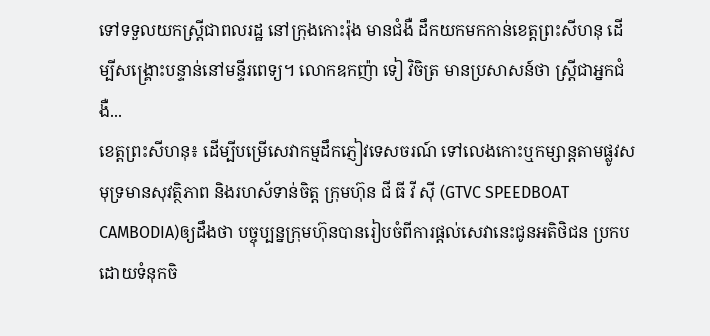ទៅទទួលយកស្រ្តីជាពលរដ្ឋ នៅក្រុងកោះរ៉ុង មានជំងឺ ដឹកយកមកកាន់ខេត្តព្រះសីហនុ ដើម្បីសង្គ្រោះបន្ទាន់នៅមន្ទីរពេទ្យ។ លោកឧកញ៉ា ទៀ វិចិត្រ មានប្រសាសន៍ថា ស្រ្តីជាអ្នកជំងឺ...
ខេត្តព្រះសីហនុ៖ ដើម្បីបម្រើសេវាកម្មដឹកភ្ញៀវទេសចរណ៍ ទៅលេងកោះឬកម្សាន្តតាមផ្លូវសមុទ្រមានសុវត្ថិភាព និងរហស័ទាន់ចិត្ត ក្រុមហ៊ុន ជី ធី វី សុី (GTVC SPEEDBOAT CAMBODIA)ឲ្យដឹងថា បច្ចុប្បន្នក្រុមហ៊ុនបានរៀបចំពីការផ្តល់សេវានេះជូនអតិថិជន ប្រកបដោយទំនុកចិ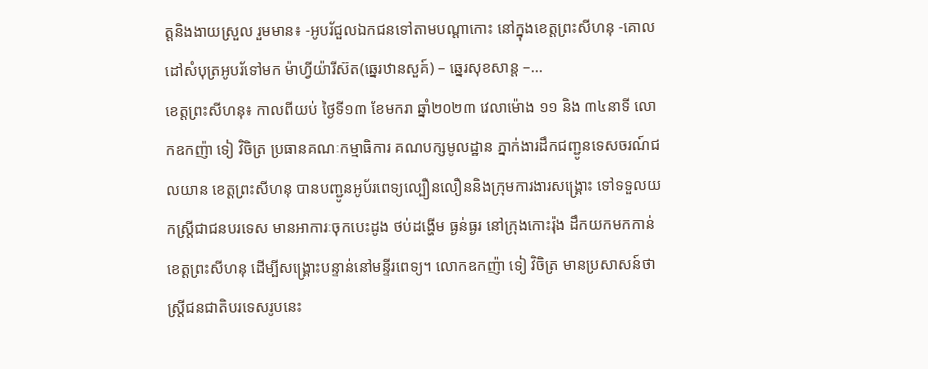ត្តនិងងាយស្រួល រួមមាន៖ -អូបរ័ជួលឯកជនទៅតាមបណ្តាកោះ នៅក្នុងខេត្តព្រះសីហនុ -គោលដៅសំបុត្រអូបរ័ទៅមក ម៉ាហ្វីយ៉ារីស៊ត(ឆ្នេរឋានសួគ៍) – ឆ្នេរសុខសាន្ត –...
ខេត្តព្រះសីហនុ៖ កាលពីយប់ ថ្ងៃទី១៣ ខែមករា ឆ្នាំ២០២៣ វេលាម៉ោង ១១ និង ៣៤នាទី លោកឧកញ៉ា ទៀ វិចិត្រ ប្រធានគណៈកម្មាធិការ គណបក្សមូលដ្ឋាន ភ្នាក់ងារដឹកជញ្ជូនទេសចរណ៍ជលយាន ខេត្តព្រះសីហនុ បានបញ្ជូនអូប័រពេទ្យល្បឿនលឿននិងក្រុមការងារសង្គ្រោះ ទៅទទួលយកស្រ្តីជាជនបរទេស មានអាការៈចុកបេះដូង ថប់ដង្ហើម ធ្ងន់ធ្ងរ នៅក្រុងកោះរ៉ុង ដឹកយកមកកាន់ខេត្តព្រះសីហនុ ដើម្បីសង្គ្រោះបន្ទាន់នៅមន្ទីរពេទ្យ។ លោកឧកញ៉ា ទៀ វិចិត្រ មានប្រសាសន៍ថា ស្រ្តីជនជាតិបរទេសរូបនេះ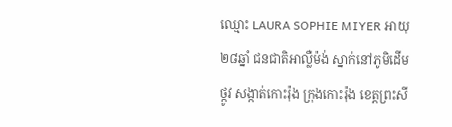ឈ្មោះ LAURA SOPHIE MIYER អាយុ ២៨ឆ្នាំ ជនជាតិអាល្លឺម៉ង់ ស្នាក់នៅភូមិដើមថ្កូវ សង្កាត់កោះរ៉ុង ក្រុងកោះរ៉ុង ខេត្តព្រះសី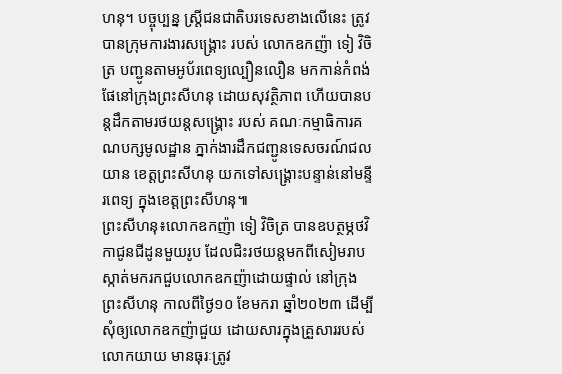ហនុ។ បច្ចុប្បន្ន ស្រ្តីជនជាតិបរទេសខាងលើនេះ ត្រូវបានក្រុមការងារសង្គ្រោះ របស់ លោកឧកញ៉ា ទៀ វិចិត្រ បញ្ជូនតាមអូប័រពេទ្យល្បឿនលឿន មកកាន់កំពង់ផែនៅក្រុងព្រះសីហនុ ដោយសុវត្ថិភាព ហើយបានបន្តដឹកតាមរថយន្តសង្គ្រោះ របស់ គណៈកម្មាធិការគណបក្សមូលដ្ឋាន ភ្នាក់ងារដឹកជញ្ជូនទេសចរណ៍ជលយាន ខេត្តព្រះសីហនុ យកទៅសង្គ្រោះបន្ទាន់នៅមន្ទីរពេទ្យ ក្នុងខេត្តព្រះសីហនុ៕
ព្រះសីហនុ៖លោកឧកញ៉ា ទៀ វិចិត្រ បានឧបត្ថម្ភថវិកាជូនជីដូនមួយរូប ដែលជិះរថយន្តមកពីសៀមរាប ស្កាត់មករកជួបលោកឧកញ៉ាដោយផ្ទាល់ នៅក្រុងព្រះសីហនុ កាលពីថ្ងៃ១០ ខែមករា ឆ្នាំ២០២៣ ដើម្បីសុំឲ្យលោកឧកញ៉ាជួយ ដោយសារក្នុងគ្រួសាររបស់លោកយាយ មានធុរៈត្រូវ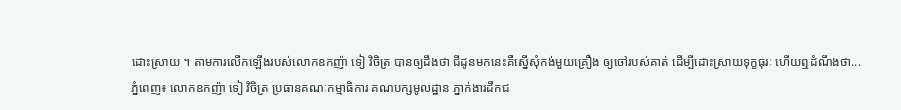ដោះស្រាយ ។ តាមការលើកឡើងរបស់លោកឧកញ៉ា ទៀ វិចិត្រ បានឲ្យដឹងថា ជីដូនមកនេះគឺស្នើសុំកង់មួយគ្រឿង ឲ្យចៅរបស់គាត់ ដើម្បីដោះស្រាយទុក្ខធុរៈ ហើយឮដំណឹងថា...
ភ្នំពេញ៖ លោកឧកញ៉ា ទៀ វិចិត្រ ប្រធានគណៈកម្មាធិការ គណបក្សមូលដ្ឋាន ភ្នាក់ងារដឹកជ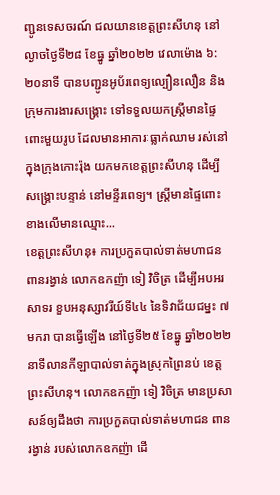ញ្ជូនទេសចរណ៍ ជលយានខេត្តព្រះសីហនុ នៅល្ងាចថ្ងៃទី២៨ ខែធ្នូ ឆ្នាំ២០២២ វេលាម៉ោង ៦:២០នាទី បានបញ្ជូនអូប័រពេទ្យល្បឿនលឿន និងក្រុមការងារសង្គ្រោះ ទៅទទួលយកស្រ្តីមានផ្ទៃពោះមួយរូប ដែលមានអាការៈធ្លាក់ឈាម រស់នៅក្នុងក្រុងកោះរ៉ុង យកមកខេត្តព្រះសីហនុ ដើម្បីសង្គ្រោះបន្ទាន់ នៅមន្ទីរពេទ្យ។ ស្រ្តីមានផ្ទៃពោះខាងលើមានឈ្មោះ...
ខេត្តព្រះសីហនុ៖ ការប្រកួតបាល់ទាត់មហាជន ពានរង្វាន់ លោកឧកញ៉ា ទៀ វិចិត្រ ដើម្បីអបអរសាទរ ខួបអនុស្សាវរីយ៍ទី៤៤ នៃទិវាជ័យជម្នះ ៧មករា បានធ្វើឡើង នៅថ្ងៃទី២៥ ខែធ្នូ ឆ្នាំ២០២២ នាទីលានកីឡាបាល់ទាត់ក្នុងស្រុកព្រៃនប់ ខេត្តព្រះសីហនុ។ លោកឧកញ៉ា ទៀ វិចិត្រ មានប្រសាសន៍ឲ្យដឹងថា ការប្រកួតបាល់ទាត់មហាជន ពានរង្វាន់ របស់លោកឧកញ៉ា ដើ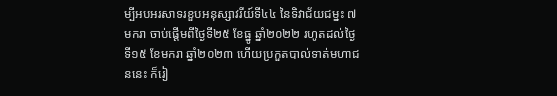ម្បីអបអរសាទរខួបអនុស្សាវរីយ៍ទី៤៤ នៃទិវាជ័យជម្នះ ៧មករា ចាប់ផ្តើមពីថ្ងៃទី២៥ ខែធ្នូ ឆ្នាំ២០២២ រហូតដល់ថ្ងៃទី១៥ ខែមករា ឆ្នាំ២០២៣ ហើយប្រកួតបាល់ទាត់មហាជននេះ ក៏រៀ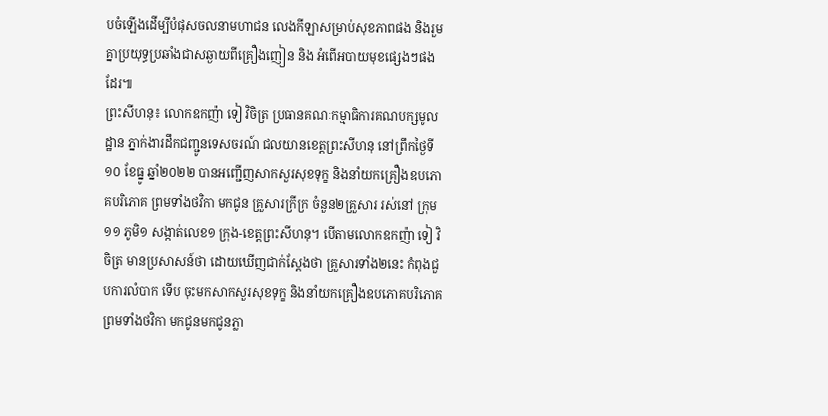បចំឡើងដើម្បីបំផុសចលនាមហាជន លេងកីឡាសម្រាប់សុខភាពផង និងរួមគ្នាប្រយុទ្ធប្រឆាំងជាសឆ្ងាយពីគ្រឿងញៀន និង អំពើអបាយមុខផ្សេងៗផងដែរ៕
ព្រះសីហនុ៖ លោកឧកញ៉ា ទៀ វិចិត្រ ប្រធានគណៈកម្មាធិការគណបក្សមូលដ្ឋាន ភ្នាក់ងារដឹកជញ្ជូនទេសចរណ៍ ជលយានខេត្តព្រះសីហនុ នៅព្រឹកថ្ងៃទី១០ ខែធ្នូ ឆ្នាំ២០២២ បានអញ្ជើញសាកសួរសុខទុក្ខ និងនាំយកគ្រឿងឧបភោគបរិភោគ ព្រមទាំងថវិកា មកជូន គ្រួសារក្រីក្រ ចំនួន២គ្រួសារ រស់នៅ ក្រុម១១ ភូមិ១ សង្កាត់លេខ១ ក្រុង-ខេត្តព្រះសីហនុ។ បើតាមលោកឧកញ៉ា ទៀ វិចិត្រ មានប្រសាសន៍ថា ដោយឃើញជាក់ស្តែងថា គ្រួសារទាំង២នេះ កំពុងជួបការលំបាក ទើប ចុះមកសាកសួរសុខទុក្ខ និងនាំយកគ្រឿងឧបភោគបរិភោគ ព្រមទាំងថវិកា មកជូនមកជូនភ្លា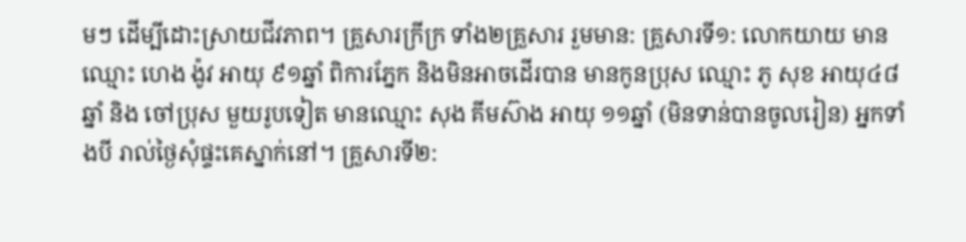មៗ ដើម្បីដោះស្រាយជីវភាព។ គ្រួសារក្រីក្រ ទាំង២គ្រួសារ រួមមាន: គ្រួសារទី១: លោកយាយ មានឈ្មោះ ហេង ង៉ូវ អាយុ ៩១ឆ្នាំ ពិការភ្នែក និងមិនអាចដើរបាន មានកូនប្រុស ឈ្មោះ ភូ សុខ អាយុ៤៨ឆ្នាំ និង ចៅប្រុស មួយរូបទៀត មានឈ្មោះ សុង គីមស៊ាង អាយុ ១១ឆ្នាំ (មិនទាន់បានចូលរៀន) អ្នកទាំងបី រាល់ថ្ងៃសុំផ្ទះគេស្នាក់នៅ។ គ្រួសារទី២: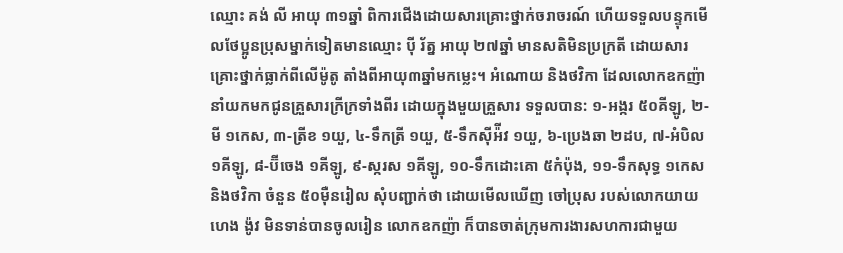ឈ្មោះ គង់ លី អាយុ ៣១ឆ្នាំ ពិការជើងដោយសារគ្រោះថ្នាក់ចរាចរណ៍ ហើយទទួលបន្ទុកមើលថែប្អូនប្រុសម្នាក់ទៀតមានឈ្មោះ បុី រ័ត្ន អាយុ ២៧ឆ្នាំ មានសតិមិនប្រក្រតី ដោយសារគ្រោះថ្នាក់ធ្លាក់ពីលើម៉ូតូ តាំងពីអាយុ៣ឆ្នាំមកម្លេះ។ អំណោយ និងថវិកា ដែលលោកឧកញ៉ា នាំយកមកជូនគ្រួសារក្រីក្រទាំងពីរ ដោយក្នុងមួយគ្រួសារ ទទួលបាន: ១-អង្ករ ៥០គីឡូ, ២-មី ១កេស, ៣-ត្រីខ ១យួ, ៤-ទឹកត្រី ១យួ, ៥-ទឹកស៊ីអ៉ីវ ១យួ, ៦-ប្រេងឆា ២ដប, ៧-អំបិល ១គីឡូ, ៨-ប៊ីចេង ១គីឡូ, ៩-ស្ករស ១គីឡូ, ១០-ទឹកដោះគោ ៥កំប៉ុង, ១១-ទឹកសុទ្ធ ១កេស និងថវិកា ចំនួន ៥០មុឺនរៀល សុំបញ្ជាក់ថា ដោយមើលឃើញ ចៅប្រុស របស់លោកយាយ ហេង ង៉ូវ មិនទាន់បានចូលរៀន លោកឧកញ៉ា ក៏បានចាត់ក្រុមការងារសហការជាមួយ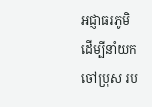អជ្ញាធរភូមិ ដើម្បីនាំយកចៅប្រុស រប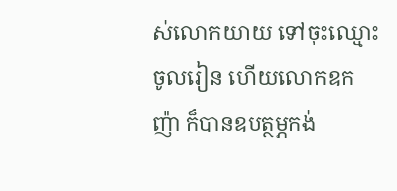ស់លោកយាយ ទៅចុះឈ្មោះចូលរៀន ហើយលោកឧកញ៉ា ក៏បានឧបត្ថម្ភកង់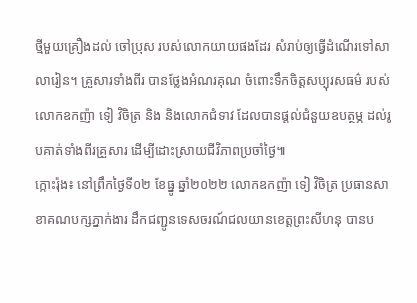ថ្មីមួយគ្រឿងដល់ ចៅប្រុស របស់លោកយាយផងដែរ សំរាប់ឲ្យធ្វើដំណើរទៅសាលារៀន។ គ្រួសារទាំងពីរ បានថ្លែងអំណរគុណ ចំពោះទឹកចិត្តសប្បុរសធម៌ របស់លោកឧកញ៉ា ទៀ វិចិត្រ និង និងលោកជំទាវ ដែលបានផ្តល់ជំនួយឧបត្ថម្ភ ដល់រូបគាត់ទាំងពីរគ្រួសារ ដើម្បីដោះស្រាយជីវិភាពប្រចាំថ្ងៃ៕
ក្កោះរ៉ុង៖ នៅព្រឹកថ្ងៃទី០២ ខែធ្នូ ឆ្នាំ២០២២ លោកឧកញ៉ា ទៀ វិចិត្រ ប្រធានសាខាគណបក្សភ្នាក់ងារ ដឹកជញ្ជូនទេសចរណ៍ជលយានខេត្តព្រះសីហនុ បានប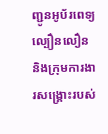ញ្ជូនអូប័រពេទ្យល្បឿនលឿន និងក្រុមការងារសង្គ្រោះរបស់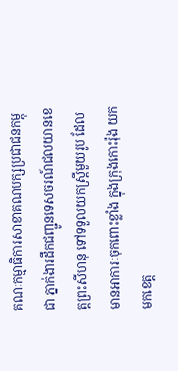គណៈកម្មាធិការសាខាគណបក្សប្រជាជនកម្ពុជា ភ្នាក់ងារដឹកជញ្ជូនទេសចរណ៍ជលយានខេត្តព្រះសីហនុ ទៅទទួលយកស្រ្តីមួយរូប ដែលមានអាការៈចុកពោះខ្លាំង ក្នុងក្រុងកោះរ៉ុង យកមកខេត្ត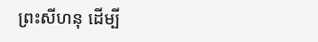ព្រះសីហនុ ដើម្បី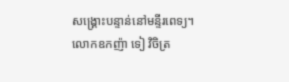សង្គ្រោះបន្ទាន់នៅមន្ទីរពេទ្យ។ លោកឧកញ៉ា ទៀ វិចិត្រ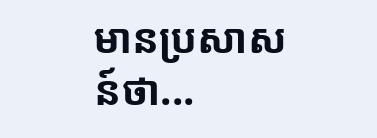មានប្រសាសន៍ថា...